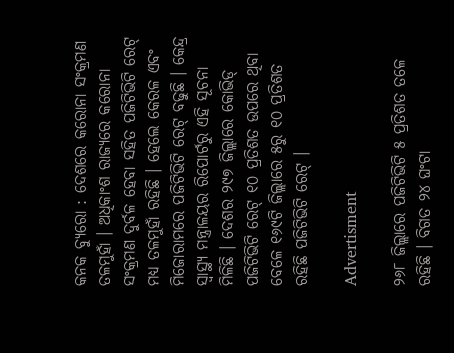କନକ ବ୍ୟୁରୋ : ଦେଶରେ କରୋନା ସଂକ୍ରମଣ ତଳମୁହାଁ । ଅଧିକାଂଶ ରାଜ୍ୟରେ କରୋନା ସଂକ୍ରମଣ ଦୁର୍ବଳ ହେବା ସହିତ ପଜିଟିଭିଟି ରେଟ୍ ମଧ୍ୟ ତଳମୁହାଁ ରହିଛି । ହେଲେ କେରଳ ଏବଂ ମିଜୋରାମରେ ପଜିଟିଭିଟି ରେଟ୍ ବଢୁଛି । କେନ୍ଦ୍ର ସ୍ୱାସ୍ଥ୍ୟ ମନ୍ତ୍ରାଳୟର ରିପୋର୍ଟରୁ ଏହି ସୂଚନା ମିଳିଛି । ଦେଶର ୨୯୭ ଜିଲ୍ଲାରେ କୋଭିଡ୍ ପଜିଟିଭିଟି ରେଟ୍ ୧୦ ପ୍ରତିଶତ ଉପରେ ଥିବା ବେଳେ ୧୬୯ଟି ଜିଲ୍ଲାରେ ୫ରୁ ୧୦ ପ୍ରତିଶତ ରହିଛି ପଜିଟିଭିଟି ରେଟ୍ ।

Advertisment

୨୬୮ ଜିଲ୍ଲାରେ ପଜିଟିଭିଟି ୫ ପ୍ରତିଶତ ତଳେ ରହିଛି । ବିଗତ ୨୪ ଘଂଟା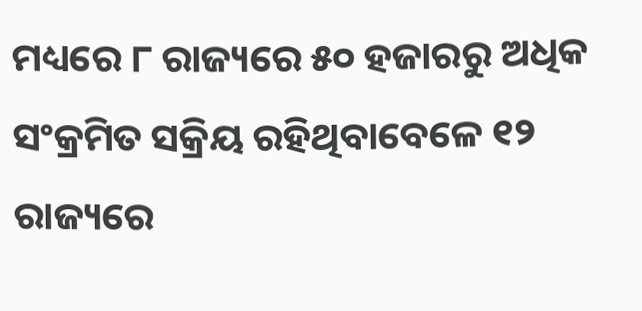ମଧ୍ୟରେ ୮ ରାଜ୍ୟରେ ୫୦ ହଜାରରୁ ଅଧିକ ସଂକ୍ରମିତ ସକ୍ରିୟ ରହିଥିବାବେଳେ ୧୨ ରାଜ୍ୟରେ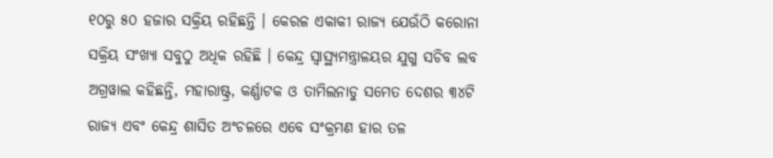୧୦ରୁ ୫୦ ହଜାର ସକ୍ରିୟ ରହିଛନ୍ତି । କେରଳ ଏକାକୀ ରାଜ୍ୟ ଯେଉଁଠି କରୋନା ସକ୍ରିୟ ସଂଖ୍ୟା ସବୁଠୁ ଅଧିକ ରହିଛି । କେନ୍ଦ୍ର ସ୍ୱାସ୍ଥ୍ୟମନ୍ତ୍ରାଳୟର ଯୁଗ୍ମ ସଚିବ ଲବ ଅଗ୍ରୱାଲ କହିଛନ୍ତି, ମହାରାଷ୍ଟ୍ର, କର୍ଣ୍ଣାଟକ ଓ ତାମିଲନାଡୁ ସମେତ ଦେଶର ୩୪ଟି ରାଜ୍ୟ ଏବଂ କେନ୍ଦ୍ର ଶାସିତ ଅଂଚଳରେ ଏବେ ସଂକ୍ରମଣ ହାର ତଳ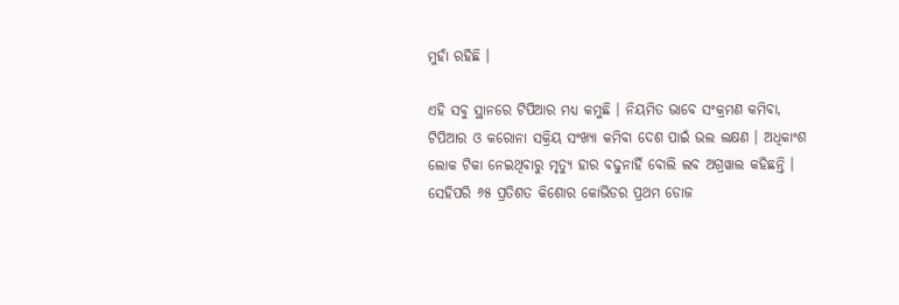ମୁହାଁ ରହିଛି ।

ଏହି ସବୁ ସ୍ଥାନରେ ଟିପିଆର ମଧ୍ୟ କମୁଛି । ନିୟମିତ ଭାବେ ସଂକ୍ରମଣ କମିବା, ଟିପିଆର ଓ କରୋନା ସକ୍ରିୟ ସଂଖ୍ୟା କମିବା ଦେଶ ପାଇଁ ଭଲ ଲକ୍ଷଣ । ଅଧିକାଂଶ ଲୋକ ଟିକା ନେଇଥିବାରୁ ମୃତ୍ୟୁ ହାର ବଢୁନାହିଁ ବୋଲି ଲବ ଅଗ୍ରୱାଲ କହିଛନ୍ତି । ସେହିପରି ୬୫ ପ୍ରତିଶତ କିଶୋର କୋଭିଡର ପ୍ରଥମ ଡୋଜ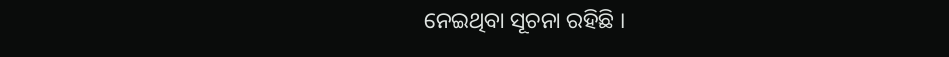ନେଇଥିବା ସୂଚନା ରହିଛି ।